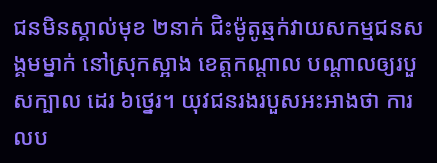ជនមិនស្គាល់មុខ ២នាក់ ជិះម៉ូតូឆ្មក់វាយសកម្មជនសង្គមម្នាក់ នៅស្រុកស្អាង ខេត្តកណ្ដាល បណ្ដាលឲ្យរបួសក្បាល ដេរ ៦ថ្នេរ។ យុវជនរងរបួសអះអាងថា ការលប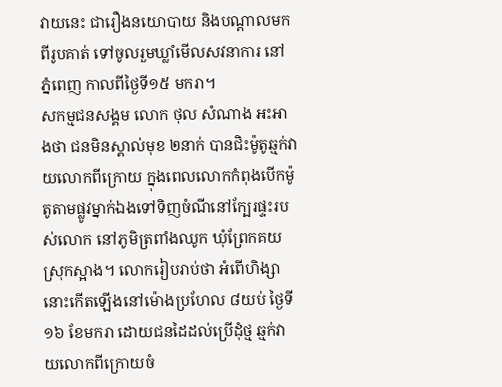វាយនេះ ជារឿងនយោបាយ និងបណ្ដាលមកពីរូបគាត់ ទៅចូលរួមឃ្លាំមើលសវនាការ នៅភ្នំពេញ កាលពីថ្ងៃទី១៥ មករា។
សកម្មជនសង្គម លោក ថុល សំណាង អះអាងថា ជនមិនស្គាល់មុខ ២នាក់ បានជិះម៉ូតូឆ្មក់វាយលោកពីក្រោយ ក្នុងពេលលោកកំពុងបើកម៉ូតូតាមផ្លូវម្នាក់ឯងទៅទិញចំណីនៅក្បែរផ្ទះរបស់លោក នៅភូមិត្រពាំងឈូក ឃុំព្រែកគយ ស្រុកស្អាង។ លោករៀបរាប់ថា អំពើហិង្សានោះកើតឡើងនៅម៉ោងប្រហែល ៨យប់ ថ្ងៃទី១៦ ខែមករា ដោយជនដៃដល់ប្រើដុំថ្ម ឆ្មក់វាយលោកពីក្រោយចំ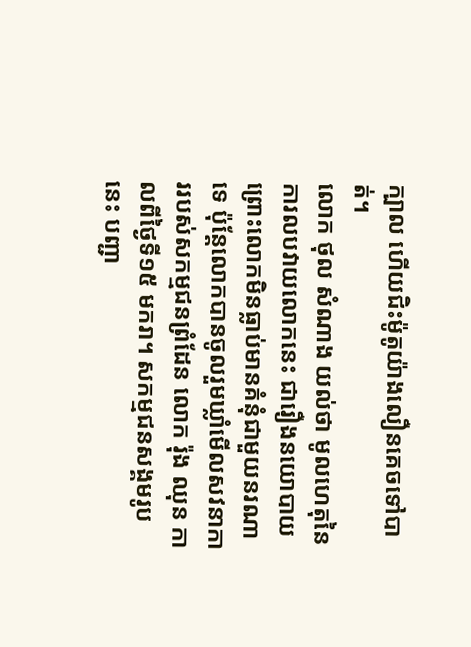ក្បាល ហើយជិះម៉ូតូយ៉ាងលឿនគេចទៅបាត់។
លោក ថុល សំណាង យល់ថា មូលហេតុនៃការលបវាយលោកនេះ ជារឿងនយោបាយ ព្រោះលោកមិនធ្លាប់មានគំនុំជាមួយនរណាទេ ប៉ុន្តែលោកបានចូលរួមឃ្លាំមើលសវនាការរបស់សកម្មជនព្រំដែន លោក រ៉ុង ឈុន កាលពីថ្ងៃទី១៥ មករា។ សកម្មជនសង្គមរូបនេះ បញ្ជា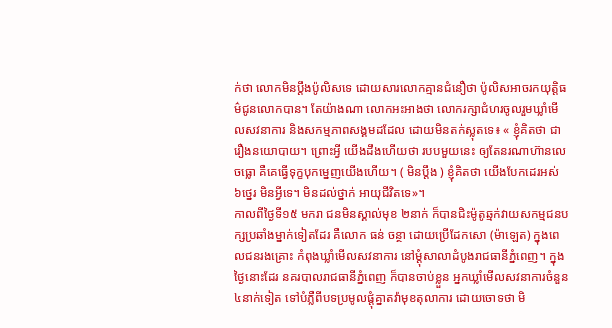ក់ថា លោកមិនប្ដឹងប៉ូលិសទេ ដោយសារលោកគ្មានជំនឿថា ប៉ូលិសអាចរកយុត្តិធម៌ជូនលោកបាន។ តែយ៉ាងណា លោកអះអាងថា លោករក្សាជំហរចូលរួមឃ្លាំមើលសវនាការ និងសកម្មភាពសង្គមដដែល ដោយមិនតក់ស្លុតទេ៖ « ខ្ញុំគិតថា ជារឿងនយោបាយ។ ព្រោះអ្វី យើងដឹងហើយថា របបមួយនេះ ឲ្យតែនរណាហ៊ានលេចធ្លោ គឺគេធ្វើទុក្ខបុកម្នេញយើងហើយ។ ( មិនប្ដឹង ) ខ្ញុំគិតថា យើងបែកដេរអស់ ៦ថ្នេរ មិនអ្វីទេ។ មិនដល់ថ្នាក់ អាយុជីវិតទេ»។
កាលពីថ្ងៃទី១៥ មករា ជនមិនស្គាល់មុខ ២នាក់ ក៏បានជិះម៉ូតូឆ្មក់វាយសកម្មជនបក្សប្រឆាំងម្នាក់ទៀតដែរ គឺលោក ធន់ ចន្ថា ដោយប្រើដែកសោ (ម៉ាឡេត) ក្នុងពេលជនរងគ្រោះ កំពុងឃ្លាំមើលសវនាការ នៅម្ដុំសាលាដំបូងរាជធានីភ្នំពេញ។ ក្នុងថ្ងៃនោះដែរ នគរបាលរាជធានីភ្នំពេញ ក៏បានចាប់ខ្លួន អ្នកឃ្លាំមើលសវនាការចំនួន ៤នាក់ទៀត ទៅបំភ្លឺពីបទប្រមូលផ្ដុំគ្នាតវ៉ាមុខតុលាការ ដោយចោទថា មិ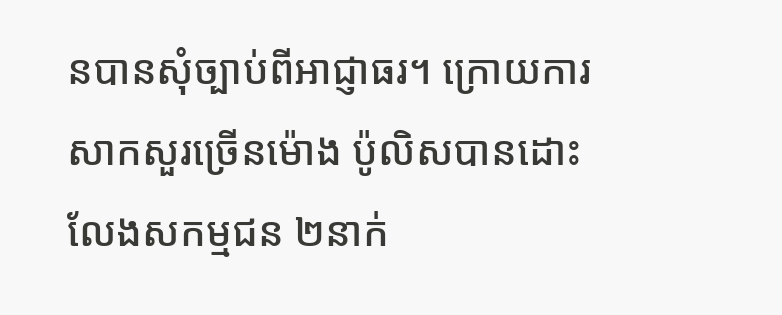នបានសុំច្បាប់ពីអាជ្ញាធរ។ ក្រោយការសាកសួរច្រើនម៉ោង ប៉ូលិសបានដោះលែងសកម្មជន ២នាក់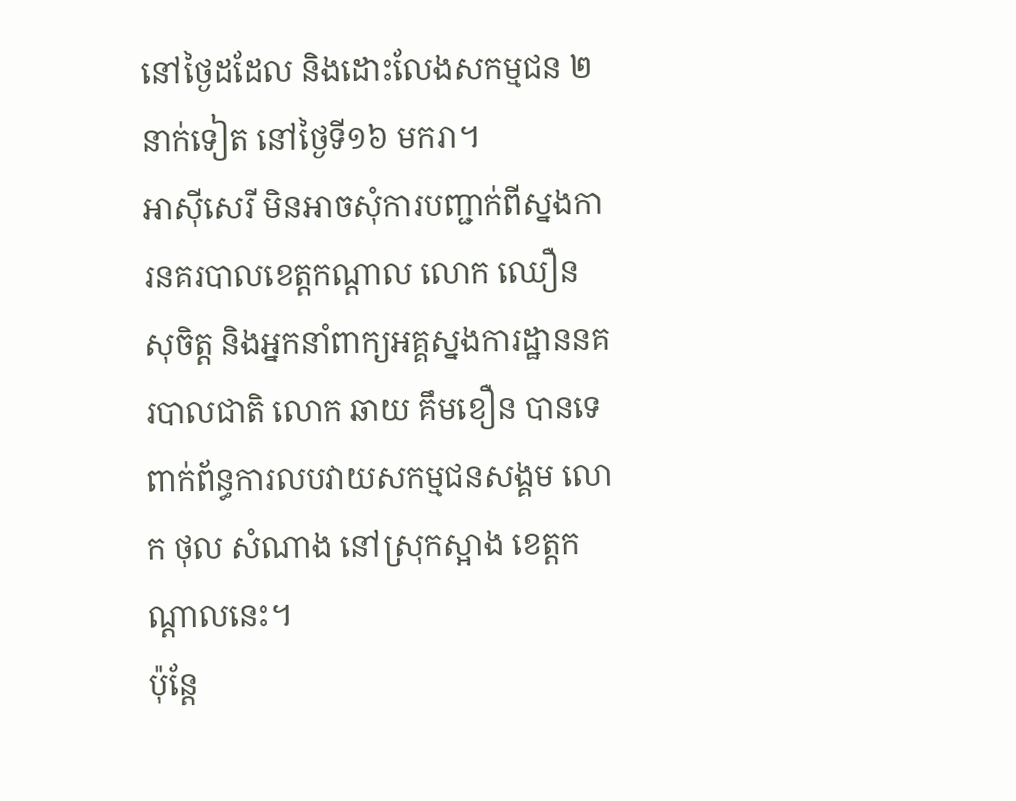នៅថ្ងៃដដែល និងដោះលែងសកម្មជន ២នាក់ទៀត នៅថ្ងៃទី១៦ មករា។
អាស៊ីសេរី មិនអាចសុំការបញ្ជាក់ពីស្នងការនគរបាលខេត្តកណ្ដាល លោក ឈឿន សុចិត្ត និងអ្នកនាំពាក្យអគ្គស្នងការដ្ឋាននគរបាលជាតិ លោក ឆាយ គឹមខឿន បានទេ ពាក់ព័ន្ធការលបវាយសកម្មជនសង្គម លោក ថុល សំណាង នៅស្រុកស្អាង ខេត្តកណ្ដាលនេះ។
ប៉ុន្តែ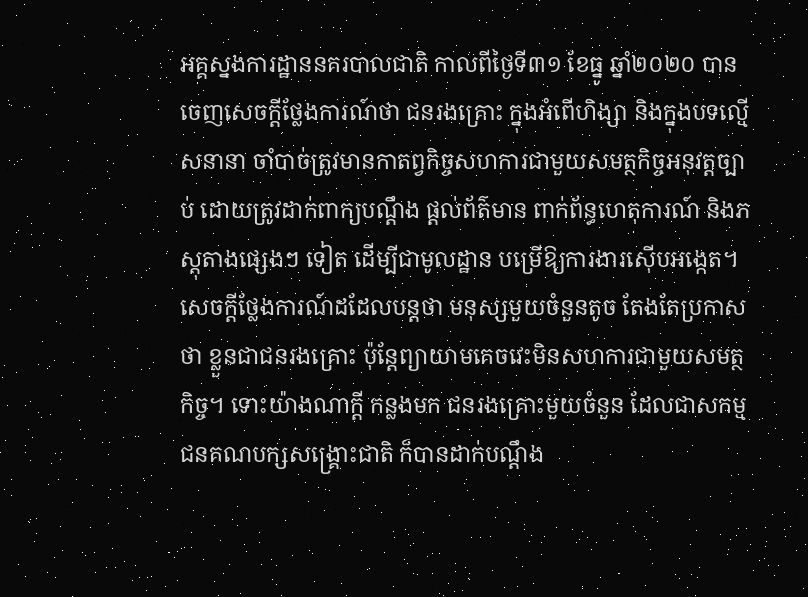អគ្គស្នងការដ្ឋាននគរបាលជាតិ កាលពីថ្ងៃទី៣១ ខែធ្នូ ឆ្នាំ២០២០ បានចេញសេចក្ដីថ្លែងការណ៍ថា ជនរងគ្រោះ ក្នុងអំពើហិង្សា និងក្នុងបទល្មើសនានា ចាំបាច់ត្រូវមានកាតព្វកិច្ចសហការជាមួយសមត្ថកិច្ចអនុវត្តច្បាប់ ដោយត្រូវដាក់ពាក្យបណ្ដឹង ផ្ដល់ព័ត៌មាន ពាក់ព័ន្ធហេតុការណ៍ និងភស្តុតាងផ្សេងៗ ទៀត ដើម្បីជាមូលដ្ឋាន បម្រើឱ្យការងារស៊ើបអង្កេត។ សេចក្ដីថ្លែងការណ៍ដដែលបន្តថា មនុស្សមួយចំនួនតូច តែងតែប្រកាសថា ខ្លួនជាជនរងគ្រោះ ប៉ុន្តែព្យាយាមគេចវេះមិនសហការជាមួយសមត្ថកិច្ច។ ទោះយ៉ាងណាក្ដី កន្លងមក ជនរងគ្រោះមួយចំនួន ដែលជាសកម្មជនគណបក្សសង្គ្រោះជាតិ ក៏បានដាក់បណ្ដឹង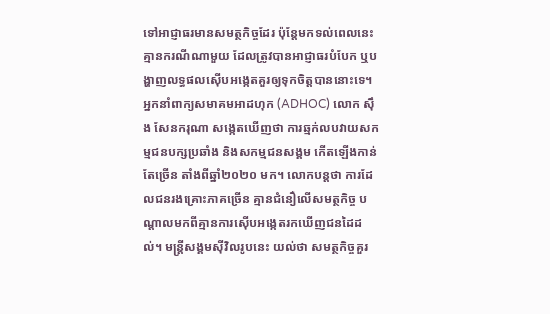ទៅអាជ្ញាធរមានសមត្ថកិច្ចដែរ ប៉ុន្តែមកទល់ពេលនេះ គ្មានករណីណាមួយ ដែលត្រូវបានអាជ្ញាធរបំបែក ឬបង្ហាញលទ្ធផលស៊ើបអង្កេតគួរឲ្យទុកចិត្តបាននោះទេ។
អ្នកនាំពាក្យសមាគមអាដហុក (ADHOC) លោក ស៊ឹង សែនករុណា សង្កេតឃើញថា ការឆ្មក់លបវាយសកម្មជនបក្សប្រឆាំង និងសកម្មជនសង្គម កើតឡើងកាន់តែច្រើន តាំងពីឆ្នាំ២០២០ មក។ លោកបន្តថា ការដែលជនរងគ្រោះភាគច្រើន គ្មានជំនឿលើសមត្ថកិច្ច បណ្ដាលមកពីគ្មានការស៊ើបអង្កេតរកឃើញជនដៃដល់។ មន្ត្រីសង្គមស៊ីវិលរូបនេះ យល់ថា សមត្ថកិច្ចគួរ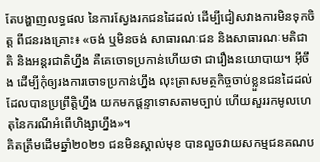តែបង្ហាញលទ្ធផល នៃការស្វែងរកជនដៃដល់ ដើម្បីជៀសវាងការមិនទុកចិត្ត ពីជនរងគ្រោះ៖ «ចង់ ឬមិនចង់ សាធារណៈជន និងសាធារណៈមតិជាតិ និងអន្តរជាតិហ្នឹង គឺគេចោទប្រកាន់ហើយថា ជារឿងនយោបាយ។ អ៊ីចឹង ដើម្បីកុំឲ្យរងការចោទប្រកាន់ហ្នឹង លុះត្រាសមត្ថកិច្ចចាប់ខ្លួនជនដៃដល់ ដែលបានប្រព្រឹត្តិហ្នឹង យកមកផ្ដន្ទាទោសតាមច្បាប់ ហើយសួររកមូលហេតុនៃករណីអំពើហិង្សាហ្នឹង»។
គិតត្រឹមដើមឆ្នាំ២០២១ ជនមិនស្គាល់មុខ បានលួចវាយសកម្មជនគណប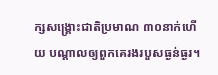ក្សសង្គ្រោះជាតិប្រមាណ ៣០នាក់ហើយ បណ្ដាលឲ្យពួកគេរងរបួសធ្ងន់ធ្ងរ។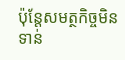ប៉ុន្តែសមត្ថកិច្ចមិនទាន់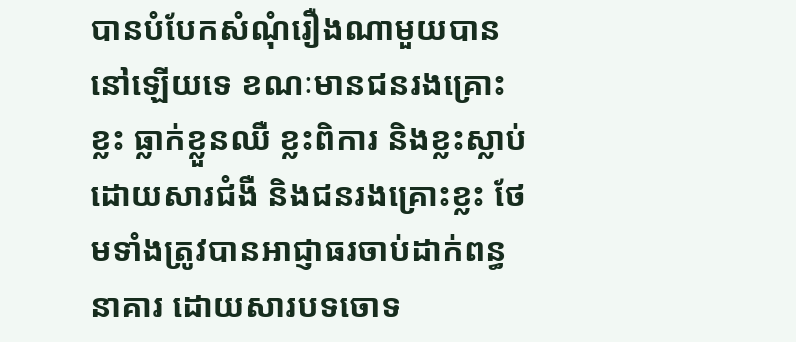បានបំបែកសំណុំរឿងណាមួយបាននៅឡើយទេ ខណៈមានជនរងគ្រោះខ្លះ ធ្លាក់ខ្លួនឈឺ ខ្លះពិការ និងខ្លះស្លាប់ដោយសារជំងឺ និងជនរងគ្រោះខ្លះ ថែមទាំងត្រូវបានអាជ្ញាធរចាប់ដាក់ពន្ធនាគារ ដោយសារបទចោទ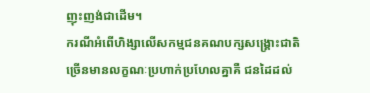ញុះញង់ជាដើម។
ករណីអំពើហិង្សាលើសកម្មជនគណបក្សសង្គ្រោះជាតិ ច្រើនមានលក្ខណៈប្រហាក់ប្រហែលគ្នាគឺ ជនដៃដល់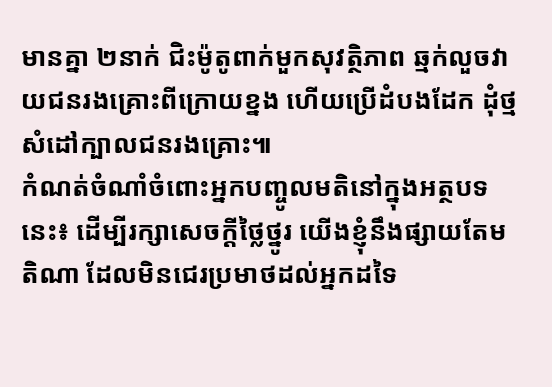មានគ្នា ២នាក់ ជិះម៉ូតូពាក់មួកសុវត្ថិភាព ឆ្មក់លួចវាយជនរងគ្រោះពីក្រោយខ្នង ហើយប្រើដំបងដែក ដុំថ្ម សំដៅក្បាលជនរងគ្រោះ៕
កំណត់ចំណាំចំពោះអ្នកបញ្ចូលមតិនៅក្នុងអត្ថបទនេះ៖ ដើម្បីរក្សាសេចក្ដីថ្លៃថ្នូរ យើងខ្ញុំនឹងផ្សាយតែមតិណា ដែលមិនជេរប្រមាថដល់អ្នកដទៃ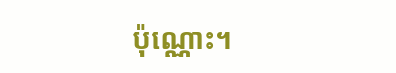ប៉ុណ្ណោះ។